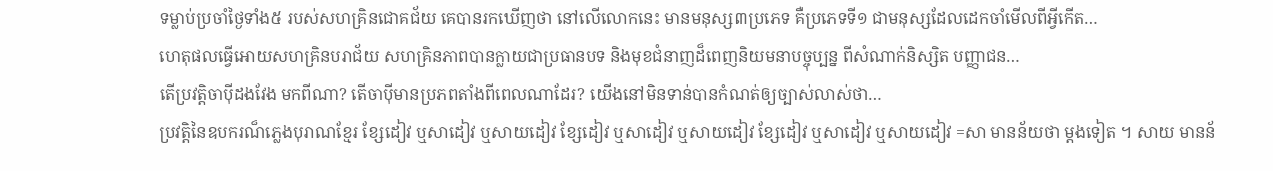ទម្លាប់ប្រចាំថ្ងៃទាំង៥ របស់សហគ្រិនជោគជ័យ គេបានរកឃើញថា នៅលើលោកនេះ មានមនុស្ស៣ប្រភេទ គឺប្រភេទទី១ ជាមនុស្សដែលដេកចាំមើលពីអ្វីកើត…
ហេតុផលធ្វើអោយសហគ្រិនបរាជ័យ សហគ្រិនភាពបានក្លាយជាប្រធានបទ និងមុខជំនាញដ៏ពេញនិយមនាបច្ចុប្បន្ន ពីសំណាក់និស្សិត បញ្ញាជន…
តើប្រវត្តិចាប៉ីដងវែង មកពីណា? តើចាប៉ីមានប្រភពតាំងពីពេលណាដែរ? យើងនៅមិនទាន់បានកំណត់ឲ្យច្បាស់លាស់ថា…
ប្រវត្តិនៃឧបករណ៏ភ្លេងបុរាណខ្មែរ ខ្សែដៀវ ឬសាដៀវ ឬសាយដៀវ ខ្សែដៀវ ឬសាដៀវ ឬសាយដៀវ ខ្សែដៀវ ឬសាដៀវ ឬសាយដៀវ =សា មានន័យថា ម្ដងទៀត ។ សាយ មានន័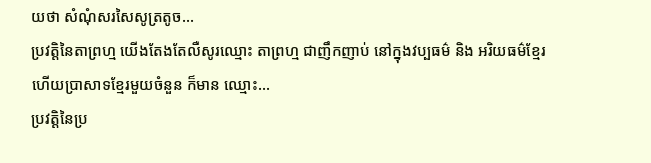យថា សំណុំសរសៃសូត្រតូច…
ប្រវត្តិនៃតាព្រហ្ម យើងតែងតែលឺសូរឈ្មោះ តាព្រហ្ម ជាញឹកញាប់ នៅក្នុងវប្បធម៌ និង អរិយធម៌ខ្មែរ ហើយប្រាសាទខ្មែរមួយចំនួន ក៏មាន ឈ្មោះ…
ប្រវត្តិនៃប្រ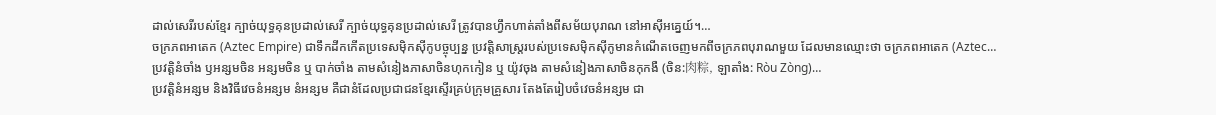ដាល់សេរីរបស់ខ្មែរ ក្បាច់យុទ្ធគុនប្រដាល់សេរី ក្បាច់យុទ្ធគុនប្រដាល់សេរី ត្រូវបានហ្វឹកហាត់តាំងពីសម័យបុរាណ នៅអាស៊ីអគ្នេយ៍។…
ចក្រភពអាតេក (Aztec Empire) ជាទឹកដីកកើតប្រទេសម៉ិកស៊ីកូបច្ចុប្បន្ន ប្រវត្តិសាស្ត្ររបស់ប្រទេសម៉ិកស៊ីកូមានកំណើតចេញមកពីចក្រភពបុរាណមួយ ដែលមានឈ្មោះថា ចក្រភពអាតេក (Aztec…
ប្រវត្តិនំចាំង ឫអន្សមចិន អន្សមចិន ឬ បាក់ចាំង តាមសំនៀងភាសាចិនហុកកៀន ឬ យ៉ូវចុង តាមសំនៀងភាសាចិនកុកងឺ (ចិន:肉粽, ឡាតាំង: Ròu Zòng)…
ប្រវត្តិនំអន្សម និងវិធីវេចនំអន្សម នំអន្សម គឺជានំដែលប្រជាជនខ្មែរស្ទើរគ្រប់ក្រុមគ្រួសារ តែងតែរៀបចំវេចនំអន្សម ជា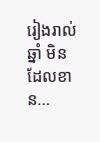រៀងរាល់ឆ្នាំ មិនដែលខាន…